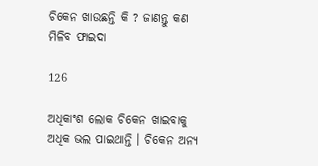ଚିକେନ ଖାଉଛନ୍ତି କି ? ଜାଣନ୍ତୁ କଣ ମିଳିବ ଫାଇଦା

126

ଅଧିକାଂଶ ଲୋକ ଚିକେନ ଖାଇବାକୁ ଅଧିକ ଭଲ ପାଇଥାନ୍ତି । ଚିକେନ ଅନ୍ୟ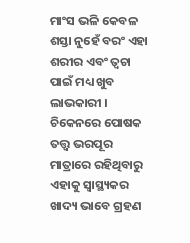ମାଂସ ଭଳି କେବଳ ଶସ୍ତା ନୁହେଁ ବରଂ ଏହା ଶରୀର ଏବଂ ତ୍ୱଚା ପାଇଁ ମଧ୍ୟ ଖୁବ ଲାଭକାରୀ । ଚିକେନରେ ପୋଷକ ତତ୍ତ୍ୱ ଭରପୂର ମାତ୍ରାରେ ରହିଥିବାରୁ ଏହାକୁ ସ୍ୱାସ୍ଥ୍ୟକର ଖାଦ୍ୟ ଭାବେ ଗ୍ରହଣ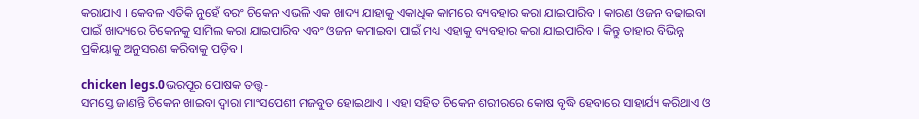କରାଯାଏ । କେବଳ ଏତିକି ନୁହେଁ ବରଂ ଚିକେନ ଏଭଳି ଏକ ଖାଦ୍ୟ ଯାହାକୁ ଏକାଧିକ କାମରେ ବ୍ୟବହାର କରା ଯାଇପାରିବ । କାରଣ ଓଜନ ବଢାଇବା ପାଇଁ ଖାଦ୍ୟରେ ଚିକେନକୁ ସାମିଲ କରା ଯାଇପାରିବ ଏବଂ ଓଜନ କମାଇବା ପାଇଁ ମଧ୍ୟ ଏହାକୁ ବ୍ୟବହାର କରା ଯାଇପାରିବ । କିନ୍ତୁ ତାହାର ବିଭିନ୍ନ ପ୍ରକିୟାକୁ ଅନୁସରଣ କରିବାକୁ ପଡ଼ିବ ।

chicken legs.0ଭରପୂର ପୋଷକ ତତ୍ତ୍ୱ-
ସମସ୍ତେ ଜାଣନ୍ତି ଚିକେନ ଖାଇବା ଦ୍ୱାରା ମାଂସପେଶୀ ମଜବୁତ ହୋଇଥାଏ । ଏହା ସହିତ ଚିକେନ ଶରୀରରେ କୋଷ ବୃଦ୍ଧି ହେବାରେ ସାହାର୍ଯ୍ୟ କରିଥାଏ ଓ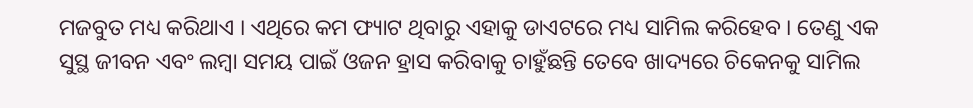ମଜବୁତ ମଧ୍ୟ କରିଥାଏ । ଏଥିରେ କମ ଫ୍ୟାଟ ଥିବାରୁ ଏହାକୁ ଡାଏଟରେ ମଧ୍ୟ ସାମିଲ କରିହେବ । ତେଣୁ ଏକ ସୁସ୍ଥ ଜୀବନ ଏବଂ ଲମ୍ବା ସମୟ ପାଇଁ ଓଜନ ହ୍ରାସ କରିବାକୁ ଚାହୁଁଛନ୍ତି ତେବେ ଖାଦ୍ୟରେ ଚିକେନକୁ ସାମିଲ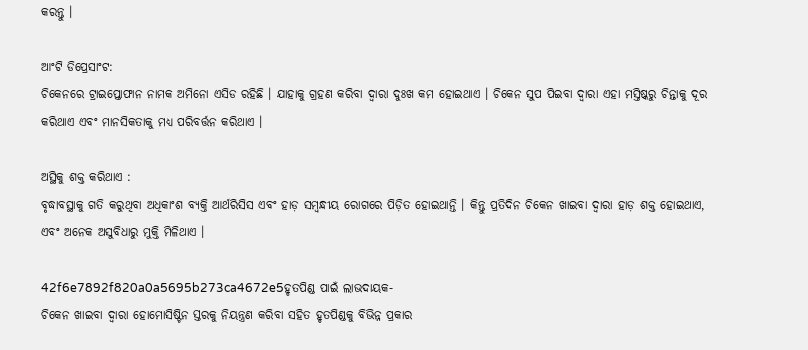କରନ୍ତୁ ।

ଆଂଟି ଡିପ୍ରେସାଂଟ:
ଚିକେନରେ ଟ୍ରାଇପ୍ତୋଫାନ ନାମକ ଅମିନୋ ଏସିଡ ରହିଛି । ଯାହାକୁ ଗ୍ରହଣ କରିବା ଦ୍ୱାରା ଦୁଃଖ କମ ହୋଇଥାଏ । ଚିକେନ ସୁପ ପିଇବା ଦ୍ୱାରା ଏହା ମସ୍ତିଷ୍କରୁ ଚିନ୍ତାକୁ ଦୂର କରିଥାଏ ଏବଂ ମାନସିକତାକୁ ମଧ୍ୟ ପରିବର୍ତ୍ତନ କରିଥାଏ ।

ଅସ୍ଥିକୁ ଶକ୍ତ କରିଥାଏ :
ବୃଦ୍ଧାବସ୍ଥାକୁ ଗତି କରୁଥିବା ଅଧିକାଂଶ ବ୍ୟକ୍ତି ଆର୍ଥରିସିସ ଏବଂ ହାଡ଼ ସମ୍ବନ୍ଧୀୟ ରୋଗରେ ପିଡ଼ିତ ହୋଇଥାନ୍ତି । କିନ୍ତୁ ପ୍ରତିଦିନ ଚିକେନ ଖାଇବା ଦ୍ୱାରା ହାଡ଼ ଶକ୍ତ ହୋଇଥାଏ, ଏବଂ ଅନେକ ଅସୁବିଧାରୁ ମୁକ୍ତି ମିଳିଥାଏ ।

42f6e7892f820a0a5695b273ca4672e5ହୃତପିଣ୍ଡ ପାଇଁ ଲାଭଦାୟକ-
ଚିକେନ ଖାଇବା ଦ୍ୱାରା ହୋମୋସିଷ୍ଟିନ ସ୍ତରକୁ ନିୟନ୍ତ୍ରଣ କରିବା ସହିତ ହୃତପିଣ୍ଡକୁ ବିଭିନ୍ନ ପ୍ରକାର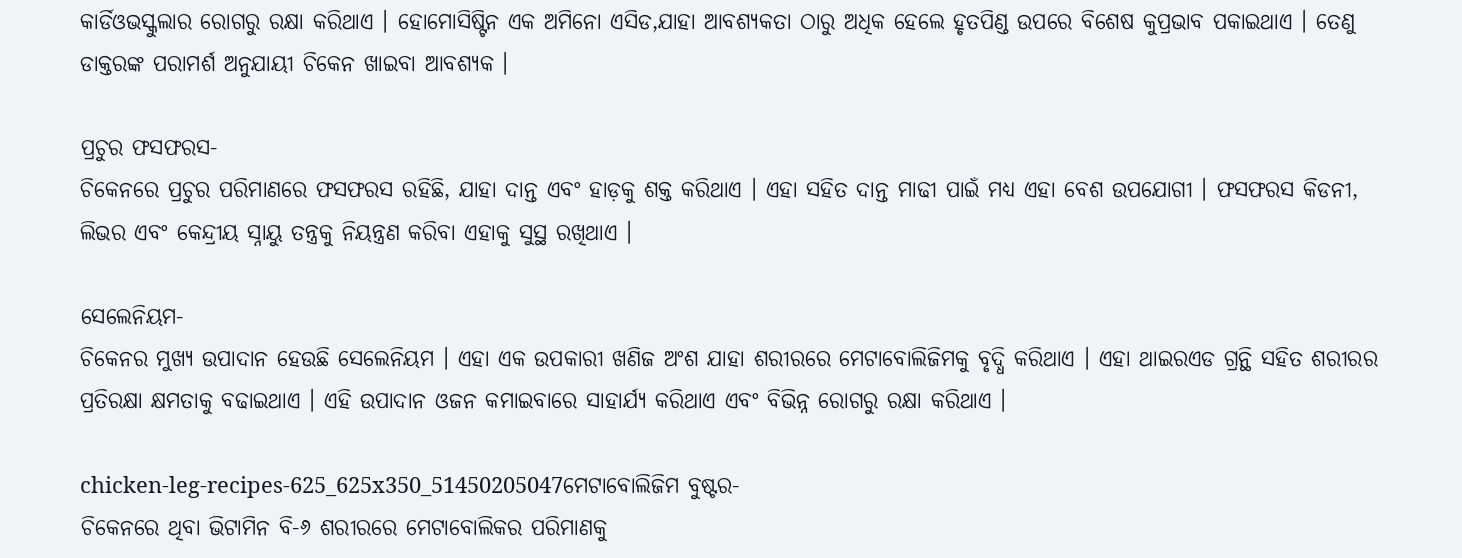କାର୍ଡିଓଭସ୍କୁଲାର ରୋଗରୁ ରକ୍ଷା କରିଥାଏ । ହୋମୋସିଷ୍ଟିନ ଏକ ଅମିନୋ ଏସିଡ,ଯାହା ଆବଶ୍ୟକତା ଠାରୁ ଅଧିକ ହେଲେ ହୃତପିଣ୍ଡ ଉପରେ ବିଶେଷ କୁପ୍ରଭାବ ପକାଇଥାଏ । ତେଣୁ ଡାକ୍ତରଙ୍କ ପରାମର୍ଶ ଅନୁଯାୟୀ ଚିକେନ ଖାଇବା ଆବଶ୍ୟକ ।

ପ୍ରଚୁର ଫସଫରସ-
ଚିକେନରେ ପ୍ରଚୁର ପରିମାଣରେ ଫସଫରସ ରହିଛି, ଯାହା ଦାନ୍ତ ଏବଂ ହାଡ଼କୁ ଶକ୍ତ କରିଥାଏ । ଏହା ସହିତ ଦାନ୍ତ ମାଢୀ ପାଇଁ ମଧ୍ୟ ଏହା ବେଶ ଉପଯୋଗୀ । ଫସଫରସ କିଡନୀ, ଲିଭର ଏବଂ କେନ୍ଦ୍ରୀୟ ସ୍ନାୟୁ ତନ୍ତ୍ରକୁ ନିୟନ୍ତ୍ରଣ କରିବା ଏହାକୁ ସୁସ୍ଥ ରଖିଥାଏ ।

ସେଲେନିୟମ-
ଚିକେନର ମୁଖ୍ୟ ଉପାଦାନ ହେଉଛି ସେଲେନିୟମ । ଏହା ଏକ ଉପକାରୀ ଖଣିଜ ଅଂଶ ଯାହା ଶରୀରରେ ମେଟାବୋଲିଜିମକୁ ବୃଦ୍ଧି କରିଥାଏ । ଏହା ଥାଇରଏଡ ଗ୍ରନ୍ଥି ସହିତ ଶରୀରର ପ୍ରତିରକ୍ଷା କ୍ଷମତାକୁ ବଢାଇଥାଏ । ଏହି ଉପାଦାନ ଓଜନ କମାଇବାରେ ସାହାର୍ଯ୍ୟ କରିଥାଏ ଏବଂ ବିଭିନ୍ନ ରୋଗରୁ ରକ୍ଷା କରିଥାଏ ।

chicken-leg-recipes-625_625x350_51450205047ମେଟାବୋଲିଜିମ ବୁଷ୍ଟର-
ଚିକେନରେ ଥିବା ଭିଟାମିନ ବି-୬ ଶରୀରରେ ମେଟାବୋଲିକର ପରିମାଣକୁ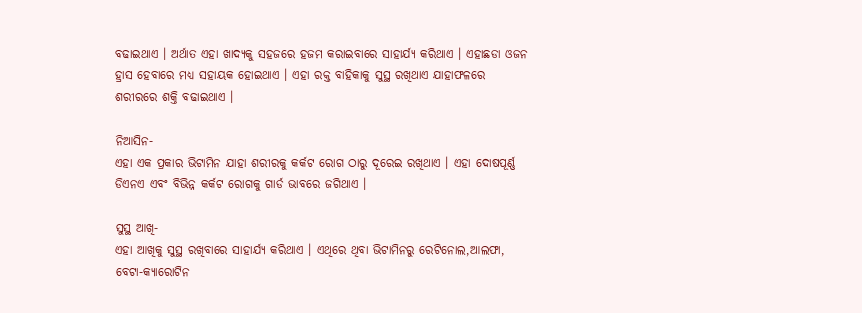ବଢାଇଥାଏ । ଅର୍ଥାତ ଏହା ଖାଦ୍ୟକୁ ସହଜରେ ହଜମ କରାଇବାରେ ସାହାର୍ଯ୍ୟ କରିଥାଏ । ଏହାଛଡା ଓଜନ ହ୍ରାସ ହେବାରେ ମଧ୍ୟ ସହାୟକ ହୋଇଥାଏ । ଏହା ରକ୍ତ ବାହିକାକୁ ସୁସ୍ଥ ରଖିଥାଏ ଯାହାଫଳରେ ଶରୀରରେ ଶକ୍ତି ବଢାଇଥାଏ ।

ନିଆସିନ-
ଏହା ଏକ ପ୍ରକାର ଭିଟାମିନ ଯାହା ଶରୀରକୁ କର୍କଟ ରୋଗ ଠାରୁ ଦୂରେଇ ରଖିଥାଏ । ଏହା ଦୋଷପୂର୍ଣ୍ଣ ଡିଏନଏ ଏବଂ ବିଭିନ୍ନ କର୍କଟ ରୋଗକୁ ଗାର୍ଡ ଭାବରେ ଜଗିଥାଏ ।

ସୁସ୍ଥ ଆଖି-
ଏହା ଆଖିକୁ ସୁସ୍ଥ ରଖିବାରେ ସାହାର୍ଯ୍ୟ କରିଥାଏ । ଏଥିରେ ଥିବା ଭିଟାମିନରୁ ରେଟିନୋଲ,ଆଲଫା, ବେଟା-କ୍ୟାରୋଟିନ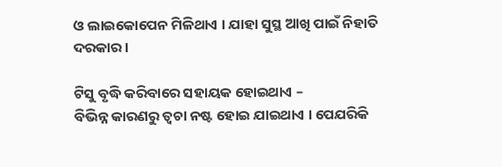ଓ ଲାଇକୋପେନ ମିଳିଥାଏ । ଯାହା ସୁସ୍ଥ ଆଖି ପାଇଁ ନିହାତି ଦରକାର ।

ଟିସୁ ବୃଦ୍ଧି କରିବାରେ ସହାୟକ ହୋଇଥାଏ –
ବିଭିନ୍ନ କାରଣରୁ ତ୍ୱଚା ନଷ୍ଟ ହୋଇ ଯାଇଥାଏ । ପେଯରିକି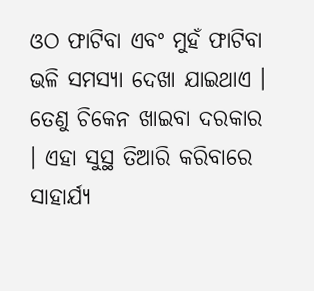ଓଠ ଫାଟିବା ଏବଂ ମୁହଁ ଫାଟିବା ଭଳି ସମସ୍ୟା ଦେଖା ଯାଇଥାଏ । ତେଣୁ ଚିକେନ ଖାଇବା ଦରକାର । ଏହା ସୁସ୍ଥ ତିଆରି କରିବାରେ ସାହାର୍ଯ୍ୟ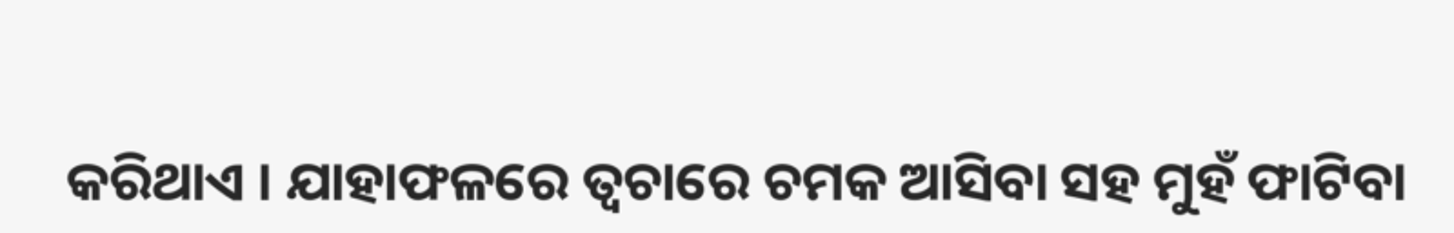କରିଥାଏ । ଯାହାଫଳରେ ତ୍ୱଚାରେ ଚମକ ଆସିବା ସହ ମୁହଁ ଫାଟିବା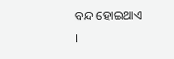ବନ୍ଦ ହୋଇଥାଏ ।